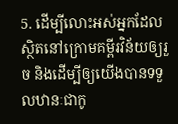5. ដើម្បីលោះអស់អ្នកដែលស្ថិតនៅក្រោមគម្ពីរវិន័យឲ្យរួច និងដើម្បីឲ្យយើងបានទទួលឋានៈជាកូ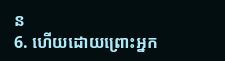ន
6. ហើយដោយព្រោះអ្នក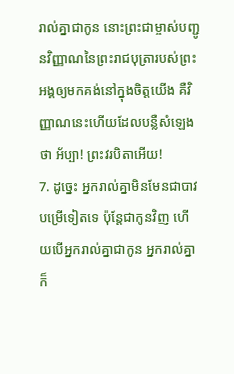រាល់គ្នាជាកូន នោះព្រះជាម្ចាស់បញ្ជូនវិញ្ញាណនៃព្រះរាជបុត្រារបស់ព្រះអង្គឲ្យមកគង់នៅក្នុងចិត្តយើង គឺវិញ្ញាណនេះហើយដែលបន្លឺសំឡេងថា អ័ប្បា! ព្រះវរបិតាអើយ!
7. ដូច្នេះ អ្នករាល់គ្នាមិនមែនជាបាវបម្រើទៀតទេ ប៉ុន្តែជាកូនវិញ ហើយបើអ្នករាល់គ្នាជាកូន អ្នករាល់គ្នាក៏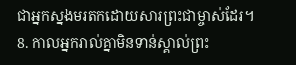ជាអ្នកស្នងមរតកដោយសារព្រះជាម្ចាស់ដែរ។
8. កាលអ្នករាល់គ្នាមិនទាន់ស្គាល់ព្រះ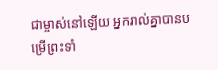ជាម្ចាស់នៅឡើយ អ្នករាល់គ្នាបានបម្រើព្រះទាំ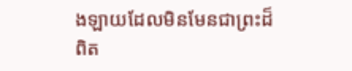ងឡាយដែលមិនមែនជាព្រះដ៏ពិត